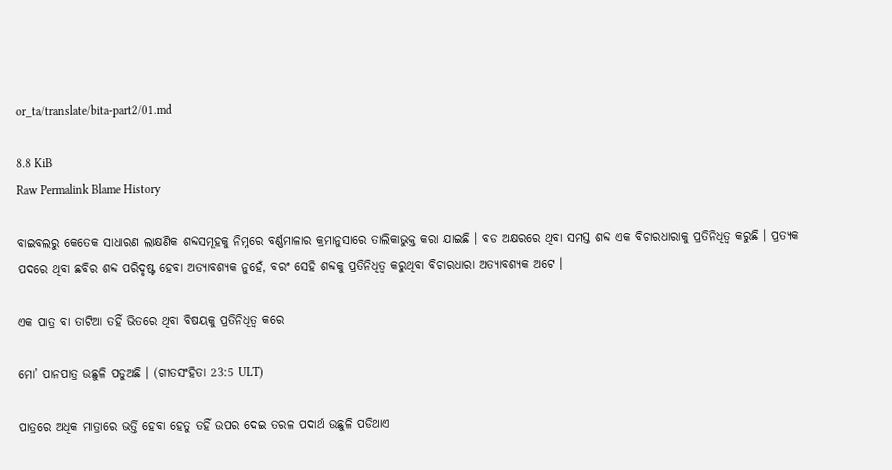or_ta/translate/bita-part2/01.md

8.8 KiB
Raw Permalink Blame History

ବାଇବଲରୁ କେତେକ ସାଧାରଣ ଲାକ୍ଷଣିକ ଶବ୍ଦସମୂହକୁ ନିମ୍ନରେ ବର୍ଣ୍ଣମାଳାର କ୍ରମାନୁସାରେ ତାଲିକାଭୁକ୍ତ କରା ଯାଇଛି । ବଡ ଅକ୍ଷରରେ ଥିବା ସମସ୍ତ ଶବ୍ଦ ଏକ ବିଚାରଧାରାକୁ ପ୍ରତିନିଧିତ୍ଵ କରୁଛି । ପ୍ରତ୍ୟକ ପଦରେ ଥିବା ଛବିର ଶବ୍ଦ ପରିଦୃଷ୍ଟ ହେବା ଅତ୍ୟାବଶ୍ୟକ ନୁହେଁ, ବରଂ ସେହି ଶବ୍ଦକୁ ପ୍ରତିନିଧିତ୍ଵ କରୁଥିବା ବିଚାରଧାରା ଅତ୍ୟାବଶ୍ୟକ ଅଟେ ।

ଏକ ପାତ୍ର ବା ତାଟିଆ ତହିଁ ଭିତରେ ଥିବା ବିଷୟକୁ ପ୍ରତିନିଧିତ୍ଵ କରେ

ମୋ’ ପାନପାତ୍ର ଉଛୁଳି ପଡୁଅଛି । (ଗୀତସଂହିତା 23:5 ULT)

ପାତ୍ରରେ ଅଧିକ ମାତ୍ରାରେ ଭର୍ତ୍ତି ହେବା ହେତୁ ତହିଁ ଉପର ଦେଇ ତରଳ ପଦାର୍ଥ ଉଛୁଳି ପଡିଥାଏ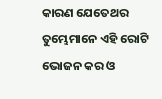କାରଣ ଯେତେଥର ତୁମ୍ଭେମାନେ ଏହି ରୋଟି ଭୋଜନ କର ଓ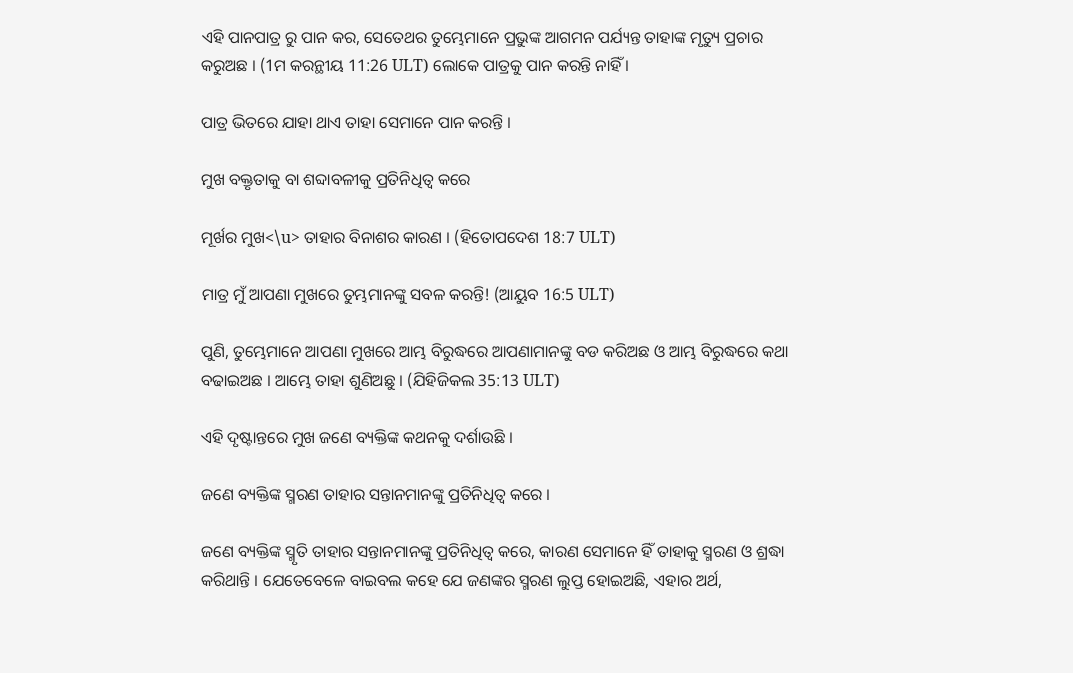ଏହି ପାନପାତ୍ର ରୁ ପାନ କର, ସେତେଥର ତୁମ୍ଭେମାନେ ପ୍ରଭୁଙ୍କ ଆଗମନ ପର୍ଯ୍ୟନ୍ତ ତାହାଙ୍କ ମୃତ୍ୟୁ ପ୍ରଚାର କରୁଅଛ । (1ମ କରନ୍ଥୀୟ 11:26 ULT) ଲୋକେ ପାତ୍ରକୁ ପାନ କରନ୍ତି ନାହିଁ ।

ପାତ୍ର ଭିତରେ ଯାହା ଥାଏ ତାହା ସେମାନେ ପାନ କରନ୍ତି ।

ମୁଖ ବକ୍ତୃତାକୁ ବା ଶବ୍ଦାବଳୀକୁ ପ୍ରତିନିଧିତ୍ଵ କରେ

ମୂର୍ଖର ମୁଖ<\u> ତାହାର ବିନାଶର କାରଣ । (ହିତୋପଦେଶ 18:7 ULT)

ମାତ୍ର ମୁଁ ଆପଣା ମୁଖରେ ତୁମ୍ଭମାନଙ୍କୁ ସବଳ କରନ୍ତି! (ଆୟୁବ 16:5 ULT)

ପୁଣି, ତୁମ୍ଭେମାନେ ଆପଣା ମୁଖରେ ଆମ୍ଭ ବିରୁଦ୍ଧରେ ଆପଣାମାନଙ୍କୁ ବଡ କରିଅଛ ଓ ଆମ୍ଭ ବିରୁଦ୍ଧରେ କଥା ବଢାଇଅଛ । ଆମ୍ଭେ ତାହା ଶୁଣିଅଛୁ । (ଯିହିଜିକଲ 35:13 ULT)

ଏହି ଦୃଷ୍ଟାନ୍ତରେ ମୁଖ ଜଣେ ବ୍ୟକ୍ତିଙ୍କ କଥନକୁ ଦର୍ଶାଉଛି ।

ଜଣେ ବ୍ୟକ୍ତିଙ୍କ ସ୍ମରଣ ତାହାର ସନ୍ତାନମାନଙ୍କୁ ପ୍ରତିନିଧିତ୍ଵ କରେ ।

ଜଣେ ବ୍ୟକ୍ତିଙ୍କ ସ୍ମୃତି ତାହାର ସନ୍ତାନମାନଙ୍କୁ ପ୍ରତିନିଧିତ୍ଵ କରେ, କାରଣ ସେମାନେ ହିଁ ତାହାକୁ ସ୍ମରଣ ଓ ଶ୍ରଦ୍ଧା କରିଥାନ୍ତି । ଯେତେବେଳେ ବାଇବଲ କହେ ଯେ ଜଣଙ୍କର ସ୍ମରଣ ଲୁପ୍ତ ହୋଇଅଛି, ଏହାର ଅର୍ଥ,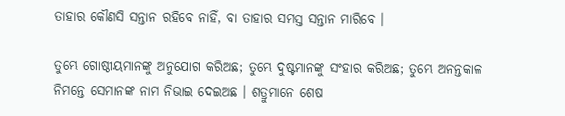ତାହାର କୌଣସି ସନ୍ତାନ ରହିବେ ନାହିଁ, ବା ତାହାର ସମସ୍ତ ସନ୍ତାନ ମାରିବେ ।

ତୁମ୍ଭେ ଗୋଷ୍ଠୀୟମାନଙ୍କୁ ଅନୁଯୋଗ କରିଅଛ; ତୁମ୍ଭେ ଦୁଷ୍ଟମାନଙ୍କୁ ସଂହାର କରିଅଛ; ତୁମ୍ଭେ ଅନନ୍ତକାଳ ନିମନ୍ତେ ସେମାନଙ୍କ ନାମ ନିଭାଇ ଦେଇଅଛ । ଶତ୍ରୁମାନେ ଶେଷ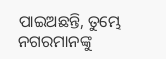ପାଇଅଛନ୍ତି, ତୁମ୍ଭେ ନଗରମାନଙ୍କୁ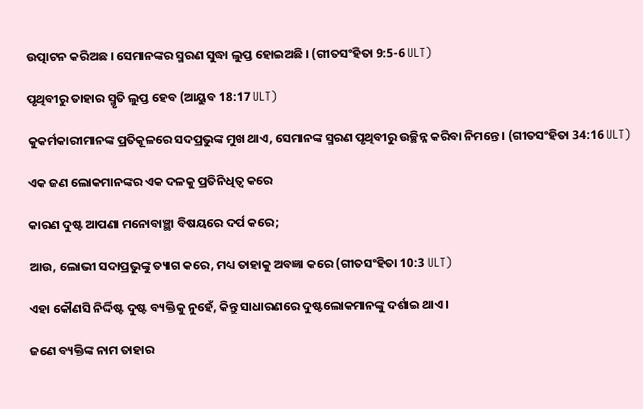ଉତ୍ପାଟନ କରିଅଛ । ସେମାନଙ୍କର ସ୍ମରଣ ସୁଦ୍ଧା ଲୁପ୍ତ ହୋଇଅଛି । (ଗୀତସଂହିତା 9:5-6 ULT)

ପୃଥିବୀରୁ ତାହାର ସ୍ମୃତି ଲୁପ୍ତ ହେବ (ଆୟୁବ 18:17 ULT)

କୁକର୍ମକାରୀମାନଙ୍କ ପ୍ରତିକୂଳରେ ସଦପ୍ରଭୁଙ୍କ ମୁଖ ଥାଏ, ସେମାନଙ୍କ ସ୍ମରଣ ପୃଥିବୀରୁ ଉଚ୍ଛିନ୍ନ କରିବା ନିମନ୍ତେ । (ଗୀତସଂହିତା 34:16 ULT)

ଏକ ଜଣ ଲୋକମାନଙ୍କର ଏକ ଦଳକୁ ପ୍ରତିନିଧିତ୍ଵ କରେ

କାରଣ ଦୁଷ୍ଟ ଆପଣା ମନୋବାଞ୍ଛା ବିଷୟରେ ଦର୍ପ କରେ;

ଆଉ, ଲୋଭୀ ସଦାପ୍ରଭୁଙ୍କୁ ତ୍ୟାଗ କରେ, ମଧ୍ୟ ତାହାକୁ ଅବଜ୍ଞା କରେ (ଗୀତସଂହିତା 10:3 ULT)

ଏହା କୌଣସି ନିର୍ଦ୍ଦିଷ୍ଟ ଦୁଷ୍ଟ ବ୍ୟକ୍ତିକୁ ନୁହେଁ, କିନ୍ତୁ ସାଧାରଣରେ ଦୁଷ୍ଟଲୋକମାନଙ୍କୁ ଦର୍ଶାଇ ଥାଏ ।

ଜଣେ ବ୍ୟକ୍ତିଙ୍କ ନାମ ତାହାର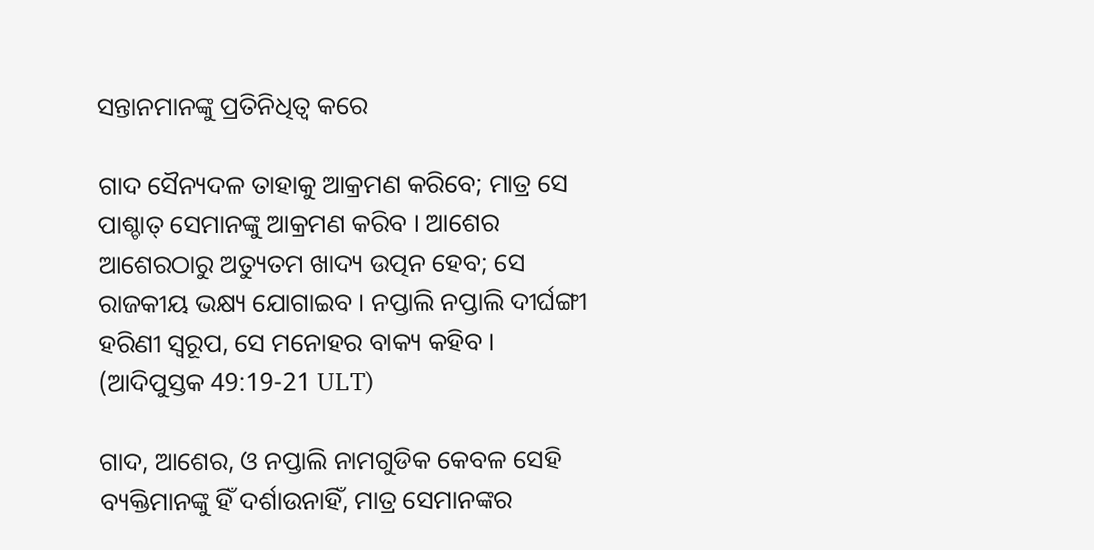ସନ୍ତାନମାନଙ୍କୁ ପ୍ରତିନିଧିତ୍ଵ କରେ

ଗାଦ ସୈନ୍ୟଦଳ ତାହାକୁ ଆକ୍ରମଣ କରିବେ; ମାତ୍ର ସେ ପାଶ୍ଚାତ୍ ସେମାନଙ୍କୁ ଆକ୍ରମଣ କରିବ । ଆଶେର ଆଶେରଠାରୁ ଅତ୍ୟୁତମ ଖାଦ୍ୟ ଉତ୍ପନ ହେବ; ସେ ରାଜକୀୟ ଭକ୍ଷ୍ୟ ଯୋଗାଇବ । ନପ୍ତାଲି ନପ୍ତାଲି ଦୀର୍ଘଙ୍ଗୀ ହରିଣୀ ସ୍ୱରୂପ, ସେ ମନୋହର ବାକ୍ୟ କହିବ । (ଆଦିପୁସ୍ତକ 49:19-21 ULT)

ଗାଦ, ଆଶେର, ଓ ନପ୍ତାଲି ନାମଗୁଡିକ କେବଳ ସେହି ବ୍ୟକ୍ତିମାନଙ୍କୁ ହିଁ ଦର୍ଶାଉନାହିଁ, ମାତ୍ର ସେମାନଙ୍କର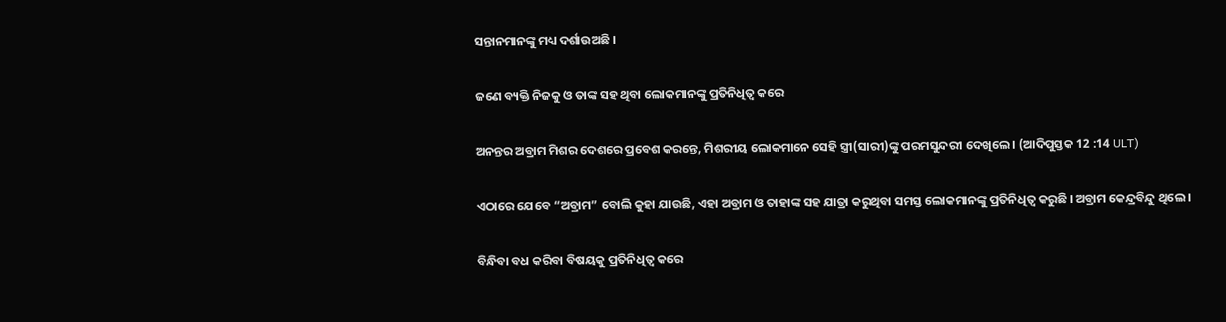ସନ୍ତାନମାନଙ୍କୁ ମଧ୍ୟ ଦର୍ଶାଉଅଛି ।

ଜଣେ ବ୍ୟକ୍ତି ନିଜକୁ ଓ ତାଙ୍କ ସହ ଥିବା ଲୋକମାନଙ୍କୁ ପ୍ରତିନିଧିତ୍ଵ କରେ

ଅନନ୍ତର ଅବ୍ରାମ ମିଶର ଦେଶରେ ପ୍ରବେଶ କରନ୍ତେ, ମିଶରୀୟ ଲୋକମାନେ ସେହି ସ୍ତ୍ରୀ(ସାରୀ)ଙ୍କୁ ପରମସୁନ୍ଦରୀ ଦେଖିଲେ । (ଆଦିପୁସ୍ତକ 12 :14 ULT)

ଏଠାରେ ଯେବେ “ଅବ୍ରାମ” ବୋଲି କୁହା ଯାଉଛି, ଏହା ଅବ୍ରାମ ଓ ତାହାଙ୍କ ସହ ଯାତ୍ରା କରୁଥିବା ସମସ୍ତ ଲୋକମାନଙ୍କୁ ପ୍ରତିନିଧିତ୍ଵ କରୁଛି । ଅବ୍ରାମ କେନ୍ଦ୍ରବିନ୍ଦୁ ଥିଲେ ।

ବିନ୍ଧିବା ବଧ କରିବା ବିଷୟକୁ ପ୍ରତିନିଧିତ୍ଵ କରେ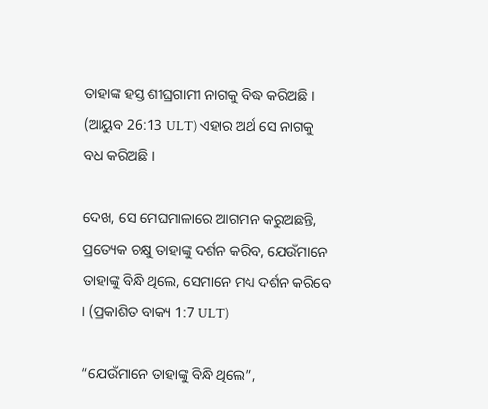ତାହାଙ୍କ ହସ୍ତ ଶୀଘ୍ରଗାମୀ ନାଗକୁ ବିଦ୍ଧ କରିଅଛି । (ଆୟୁବ 26:13 ULT) ଏହାର ଅର୍ଥ ସେ ନାଗକୁ ବଧ କରିଅଛି ।

ଦେଖ, ସେ ମେଘମାଳାରେ ଆଗମନ କରୁଅଛନ୍ତି, ପ୍ରତ୍ୟେକ ଚକ୍ଷୁ ତାହାଙ୍କୁ ଦର୍ଶନ କରିବ, ଯେଉଁମାନେ ତାହାଙ୍କୁ ବିନ୍ଧି ଥିଲେ, ସେମାନେ ମଧ୍ୟ ଦର୍ଶନ କରିବେ । (ପ୍ରକାଶିତ ବାକ୍ୟ 1:7 ULT)

“ଯେଉଁମାନେ ତାହାଙ୍କୁ ବିନ୍ଧି ଥିଲେ”,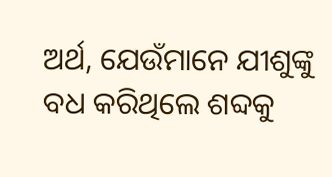ଅର୍ଥ, ଯେଉଁମାନେ ଯୀଶୁଙ୍କୁ ବଧ କରିଥିଲେ ଶବ୍ଦକୁ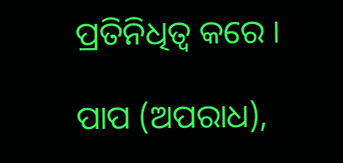ପ୍ରତିନିଧିତ୍ଵ କରେ ।

ପାପ (ଅପରାଧ),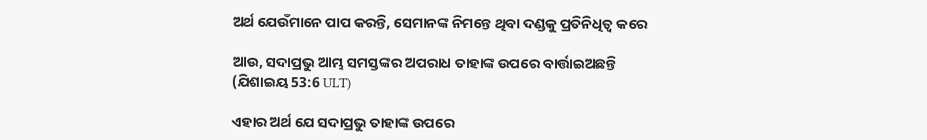ଅର୍ଥ ଯେଉଁମାନେ ପାପ କରନ୍ତି, ସେମାନଙ୍କ ନିମନ୍ତେ ଥିବା ଦଣ୍ଡକୁ ପ୍ରତିନିଧିତ୍ଵ କରେ

ଆଉ, ସଦାପ୍ରଭୁ ଆମ୍ଭ ସମସ୍ତଙ୍କର ଅପରାଧ ତାହାଙ୍କ ଉପରେ ବାର୍ତ୍ତାଇଅଛନ୍ତି (ଯିଶାଇୟ 53:6 ULT)

ଏହାର ଅର୍ଥ ଯେ ସଦାପ୍ରଭୁ ତାହାଙ୍କ ଉପରେ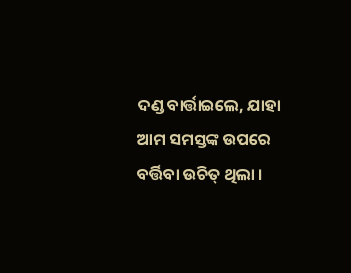ଦଣ୍ଡ ବାର୍ତ୍ତାଇଲେ, ଯାହା ଆମ ସମସ୍ତଙ୍କ ଉପରେ ବର୍ତ୍ତିବା ଉଚିତ୍ ଥିଲା ।